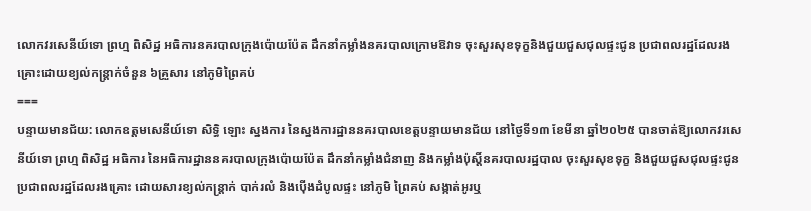លោកវរសេនីយ៍ទោ ព្រហ្ម ពិសិដ្ឋ អធិការនគរបាលក្រុងប៉ោយប៉ែត ដឹកនាំកម្លាំងនគរបាលក្រោមឱវាទ ចុះសួរសុខទុក្ខនិងជួយជួសជុលផ្ទះជូន ប្រជាពលរដ្ឋដែលរងគ្រោះដោយខ្យល់កន្ត្រាក់ចំនួន ៦គ្រួសារ នៅភូមិព្រៃគប់
===
បន្ទាយមានជ័យ: លោកឧត្តមសេនីយ៍ទោ សិទ្ធិ ឡោះ ស្នងការ នៃស្នងការដ្ឋាននគរបាលខេត្តបន្ទាយមានជ័យ នៅថ្ងៃទី១៣ ខែមីនា ឆ្នាំ២០២៥ បានចាត់ឱ្យលោកវរសេនីយ៍ទោ ព្រហ្ម ពិសិដ្ឋ អធិការ នៃអធិការដ្ឋាននគរបាលក្រុងប៉ោយប៉ែត ដឹកនាំកម្លាំងជំនាញ និងកម្លាំងប៉ុស្តិ៍នគរបាលរដ្ឋបាល ចុះសួរសុខទុក្ខ និងជួយជួសជុលផ្ទះជូនប្រជាពលរដ្ឋដែលរងគ្រោះ ដោយសារខ្យល់កន្ត្រាក់ បាក់រលំ និងប៉ើងដំបូលផ្ទះ នៅភូមិ ព្រៃគប់ សង្កាត់អូរឬ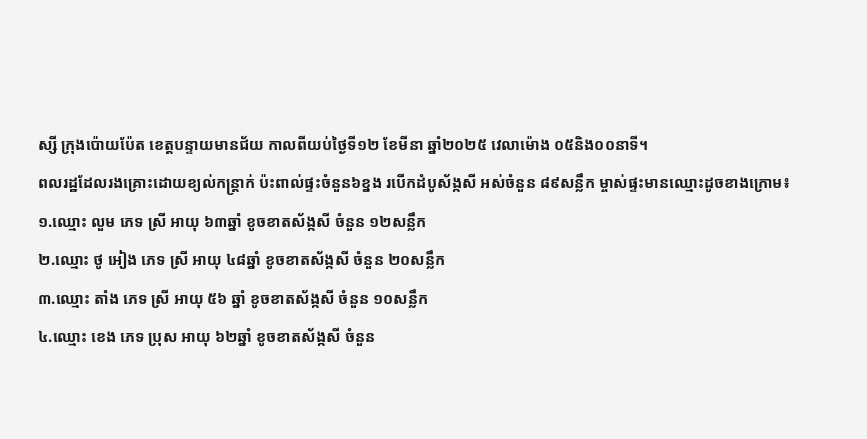ស្សី ក្រុងប៉ោយប៉ែត ខេត្តបន្ទាយមានជ័យ កាលពីយប់ថ្ងៃទី១២ ខែមីនា ឆ្នាំ២០២៥ វេលាម៉ោង ០៥និង០០នាទី។
ពលរដ្ឋដែលរងគ្រោះដោយខ្យល់កន្ត្រាក់ ប៉ះពាល់ផ្ទះចំនួន៦ខ្នង របេីកដំបូស័ង្កសី អស់ចំនួន ៨៩សន្លឹក ម្ចាស់ផ្ទះមានឈ្មោះដូចខាងក្រោម៖
១.ឈ្មោះ លួម ភេទ ស្រី អាយុ ៦៣ឆ្នាំ ខូចខាតស័ង្កសី ចំនួន ១២សន្លឹក
២.ឈ្មោះ ថូ អៀង ភេទ ស្រី អាយុ ៤៨ឆ្នាំ ខូចខាតស័ង្កសី ចំនួន ២០សន្លឹក
៣.ឈ្មោះ តាំង ភេទ ស្រី អាយុ ៥៦ ឆ្នាំ ខូចខាតស័ង្កសី ចំនួន ១០សន្លឹក
៤.ឈ្មោះ ខេង ភេទ ប្រុស អាយុ ៦២ឆ្នាំ ខូចខាតស័ង្កសី ចំនួន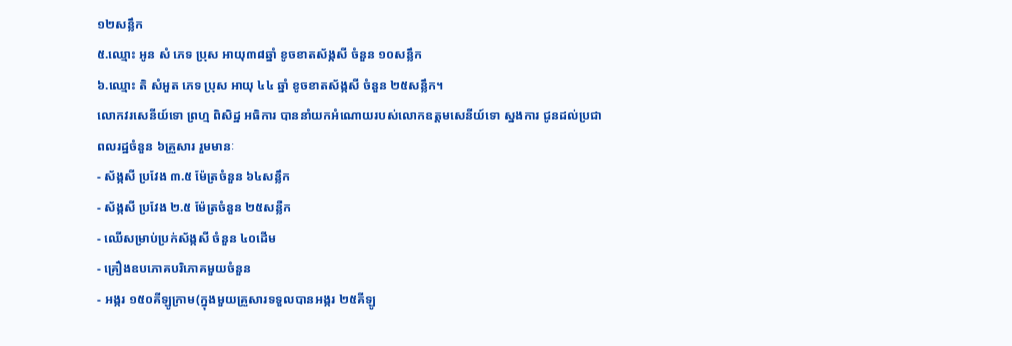១២សន្លឹក
៥.ឈ្មោះ អូន សំ ភេទ ប្រុស អាយុ៣៨ឆ្នាំ ខូចខាតស័ង្កសី ចំនួន ១០សន្លឹក
៦.ឈ្មោះ តិ សំអួត ភេទ ប្រុស អាយុ ៤៤ ឆ្នាំ ខូចខាតស័ង្កសី ចំនួន ២៥សន្លឹក។
លោកវរសេនីយ៍ទោ ព្រហ្ម ពិសិដ្ឋ អធិការ បាននាំយកអំណោយរបស់លោកឧត្តមសេនីយ៍ទោ ស្នងការ ជូនដល់ប្រជាពលរដ្ឋចំនួន ៦គ្រួសារ រួមមានៈ
- ស័ង្កសី ប្រវែង ៣.៥ ម៉ែត្រចំនួន ៦៤សន្លឹក
- ស័ង្កសី ប្រវែង ២.៥ ម៉ែត្រចំនួន ២៥សន្លឺក
- ឈើសម្រាប់ប្រក់ស័ង្កសី ចំនួន ៤០ដេីម
- គ្រឿងឧបភោគបរិភោគមួយចំនួន
- អង្ករ ១៥០គីឡូក្រាម(ក្នុងមួយគ្រួសារទទួលបានអង្ករ ២៥គីឡូ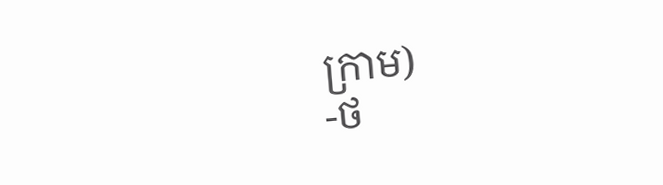ក្រាម)
-ថ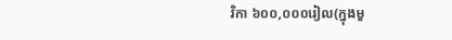វិកា ៦០០,០០០រៀល(ក្នុងមួ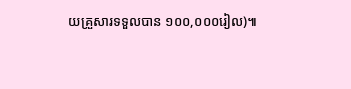យគ្រួសារទទួលបាន ១០០,០០០រៀល)៕